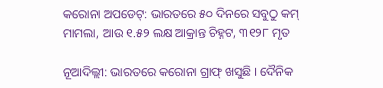କରୋନା ଅପଡେଟ୍‌: ଭାରତରେ ୫୦ ଦିନରେ ସବୁଠୁ କମ୍ ମାମଲା, ଆଉ ୧.୫୨ ଲକ୍ଷ ଆକ୍ରାନ୍ତ ଚିହ୍ନଟ, ୩୧୨୮ ମୃତ

ନୂଆଦିଲ୍ଲୀ: ଭାରତରେ କରୋନା ଗ୍ରାଫ୍ ଖସୁଛି । ଦୈନିକ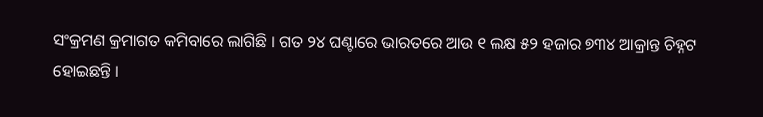ସଂକ୍ରମଣ କ୍ରମାଗତ କମିବାରେ ଲାଗିଛି । ଗତ ୨୪ ଘଣ୍ଟାରେ ଭାରତରେ ଆଉ ୧ ଲକ୍ଷ ୫୨ ହଜାର ୭୩୪ ଆକ୍ରାନ୍ତ ଚିହ୍ନଟ ହୋଇଛନ୍ତି ।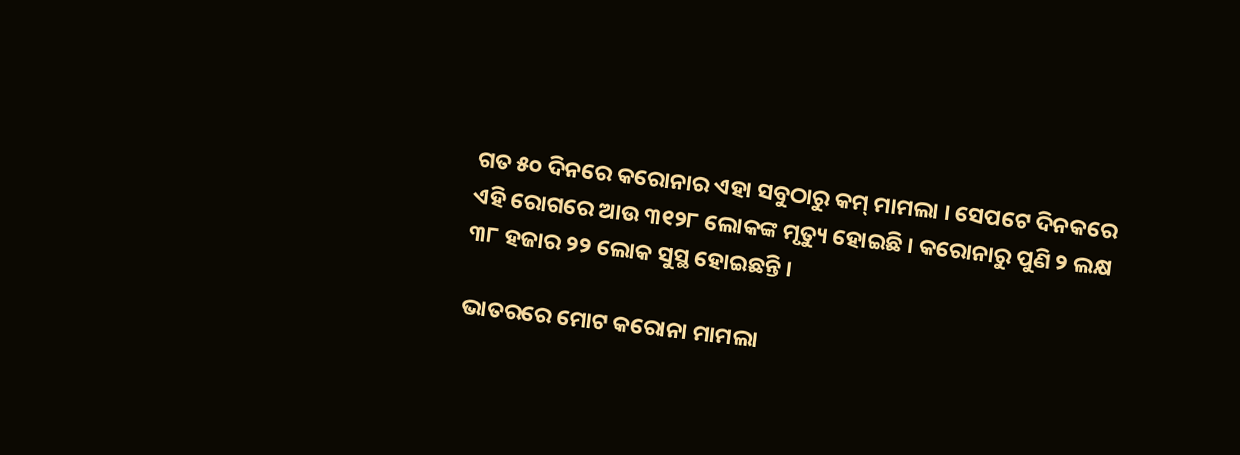ଗତ ୫୦ ଦିନରେ କରୋନାର ଏହା ସବୁଠାରୁ କମ୍ ମାମଲା । ସେପଟେ ଦିନକରେ ଏହି ରୋଗରେ ଆଉ ୩୧୨୮ ଲୋକଙ୍କ ମୃତ୍ୟୁ ହୋଇଛି । କରୋନାରୁ ପୁଣି ୨ ଲକ୍ଷ ୩୮ ହଜାର ୨୨ ଲୋକ ସୁସ୍ଥ ହୋଇଛନ୍ତି ।

ଭାତରରେ ମୋଟ କରୋନା ମାମଲା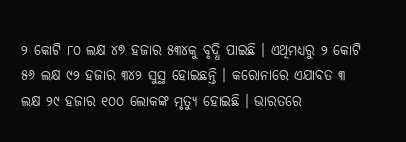୨ କୋଟି ୮୦ ଲକ୍ଷ ୪୭ ହଜାର ୫୩୪କୁ ବୃଦ୍ଧି ପାଇଛି । ଏଥିମଧ୍ୟରୁ ୨ କୋଟି ୫୬ ଲକ୍ଷ ୯୨ ହଜାର ୩୪୨ ସୁସ୍ଥ ହୋଇଛନ୍ତି । କରୋନାରେ ଏଯାବତ ୩ ଲକ୍ଷ ୨୯ ହଜାର ୧୦୦ ଲୋକଙ୍କ ମୃତ୍ୟୁ ହୋଇଛି । ଭାରତରେ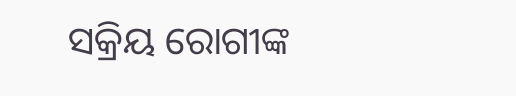ସକ୍ରିୟ ରୋଗୀଙ୍କ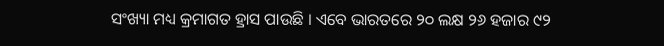ସଂଖ୍ୟା ମଧ୍ୟ କ୍ରମାଗତ ହ୍ରାସ ପାଉଛି । ଏବେ ଭାରତରେ ୨୦ ଲକ୍ଷ ୨୬ ହଜାର ୯୨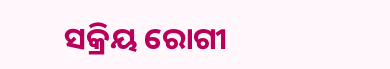ସକ୍ରିୟ ରୋଗୀ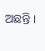ଅଛନ୍ତି ।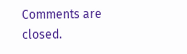Comments are closed.